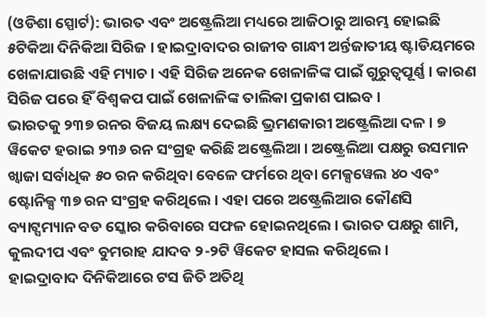(ଓଡିଶା ସ୍ପୋର୍ଟ): ଭାରତ ଏବଂ ଅଷ୍ଟ୍ରେଲିଆ ମଧ୍ୟରେ ଆଜିଠାରୁ ଆରମ୍ଭ ହୋଇଛି ୫ଟିକିଆ ଦିନିକିଆ ସିରିଜ । ହାଇଦ୍ରାବାଦର ରାଜୀବ ଗାନ୍ଧୀ ଅର୍ନ୍ତଜାତୀୟ ଷ୍ଟାଡିୟମରେ ଖେଳାଯାଉଛି ଏହି ମ୍ୟାଚ । ଏହି ସିରିଜ ଅନେକ ଖେଳାଳିଙ୍କ ପାଇଁ ଗୁରୁତ୍ୱପୂର୍ଣ୍ଣ । କାରଣ ସିରିଜ ପରେ ହିଁ ବିଶ୍ୱକପ ପାଇଁ ଖେଳାଳିଙ୍କ ତାଲିକା ପ୍ରକାଶ ପାଇବ ।
ଭାରତକୁ ୨୩୭ ରନର ବିଜୟ ଲକ୍ଷ୍ୟ ଦେଇଛି ଭ୍ରମଣକାରୀ ଅଷ୍ଟ୍ରେଲିଆ ଦଳ । ୭ ୱିକେଟ ହରାଇ ୨୩୬ ରନ ସଂଗ୍ରହ କରିଛି ଅଷ୍ଟ୍ରେଲିଆ । ଅଷ୍ଟ୍ରେଲିଆ ପକ୍ଷରୁ ଉସମାନ ଖ୍ୱାଜା ସର୍ବାଧିକ ୫୦ ରନ କରିଥିବା ବେଳେ ଫର୍ମରେ ଥିବା ମେକ୍ସୱେଲ ୪୦ ଏବଂ ଷ୍ଟୋନିକ୍ସ ୩୭ ରନ ସଂଗ୍ରହ କରିଥିଲେ । ଏହା ପରେ ଅଷ୍ଟ୍ରେଲିଆର କୌଣସି ବ୍ୟାଟ୍ସମ୍ୟାନ ବଡ ସ୍କୋର କରିବାରେ ସଫଳ ହୋଇନଥିଲେ । ଭାରତ ପକ୍ଷରୁ ଶାମି, କୁଲଦୀପ ଏବଂ ବୁମରାହ ଯାଦବ ୨-୨ଟି ୱିକେଟ ହାସଲ କରିଥିଲେ ।
ହାଇଦ୍ରାବାଦ ଦିନିକିଆରେ ଟସ ଜିତି ଅତିଥି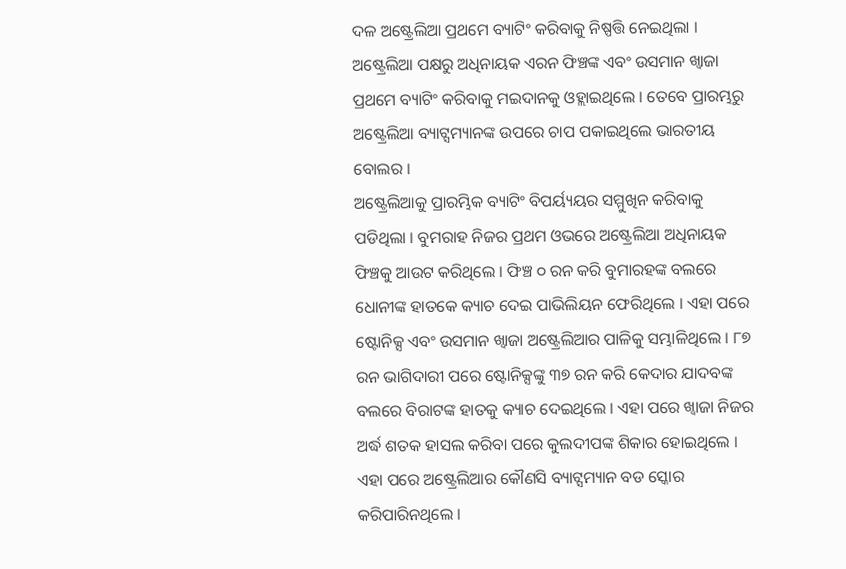ଦଳ ଅଷ୍ଟ୍ରେଲିଆ ପ୍ରଥମେ ବ୍ୟାଟିଂ କରିବାକୁ ନିଷ୍ପତ୍ତି ନେଇଥିଲା । ଅଷ୍ଟ୍ରେଲିଆ ପକ୍ଷରୁ ଅଧିନାୟକ ଏରନ ଫିଞ୍ଚଙ୍କ ଏବଂ ଉସମାନ ଖ୍ୱାଜା ପ୍ରଥମେ ବ୍ୟାଟିଂ କରିବାକୁ ମଇଦାନକୁ ଓହ୍ଲାଇଥିଲେ । ତେବେ ପ୍ରାରମ୍ଭରୁ ଅଷ୍ଟ୍ରେଲିଆ ବ୍ୟାଟ୍ସମ୍ୟାନଙ୍କ ଉପରେ ଚାପ ପକାଇଥିଲେ ଭାରତୀୟ ବୋଲର ।
ଅଷ୍ଟ୍ରେଲିଆକୁ ପ୍ରାରମ୍ଭିକ ବ୍ୟାଟିଂ ବିପର୍ୟ୍ୟୟର ସମ୍ମୁଖିନ କରିବାକୁ ପଡିଥିଲା । ବୁମରାହ ନିଜର ପ୍ରଥମ ଓଭରେ ଅଷ୍ଟ୍ରେଲିଆ ଅଧିନାୟକ ଫିଞ୍ଚକୁ ଆଉଟ କରିଥିଲେ । ଫିଞ୍ଚ ୦ ରନ କରି ବୁମାରହଙ୍କ ବଲରେ ଧୋନୀଙ୍କ ହାତକେ କ୍ୟାଚ ଦେଇ ପାଭିଲିୟନ ଫେରିଥିଲେ । ଏହା ପରେ ଷ୍ଟୋନିକ୍ସ ଏବଂ ଉସମାନ ଖ୍ୱାଜା ଅଷ୍ଟ୍ରେଲିଆର ପାଳିକୁ ସମ୍ଭାଳିଥିଲେ । ୮୭ ରନ ଭାଗିଦାରୀ ପରେ ଷ୍ଟୋନିକ୍ସଙ୍କୁ ୩୭ ରନ କରି କେଦାର ଯାଦବଙ୍କ ବଲରେ ବିରାଟଙ୍କ ହାତକୁ କ୍ୟାଚ ଦେଇଥିଲେ । ଏହା ପରେ ଖ୍ୱାଜା ନିଜର ଅର୍ଦ୍ଧ ଶତକ ହାସଲ କରିବା ପରେ କୁଲଦୀପଙ୍କ ଶିକାର ହୋଇଥିଲେ । ଏହା ପରେ ଅଷ୍ଟ୍ରେଲିଆର କୌଣସି ବ୍ୟାଟ୍ସମ୍ୟାନ ବଡ ସ୍କୋର କରିପାରିନଥିଲେ ।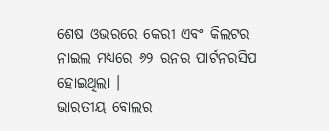ଶେଷ ଓଭରରେ କେରୀ ଏବଂ କିଲଟର ନାଇଲ ମଧ୍ୟରେ ୬୨ ରନର ପାର୍ଟନରସିପ ହୋଇଥିଲା ।
ଭାରତୀୟ ବୋଲର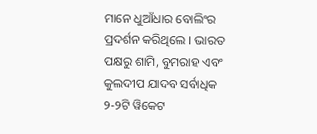ମାନେ ଧୁଆଁଧାର ବୋଲିଂର ପ୍ରଦର୍ଶନ କରିଥିଲେ । ଭାରତ ପକ୍ଷରୁ ଶାମି, ବୁମରାହ ଏବଂ କୁଲଦୀପ ଯାଦବ ସର୍ବାଧିକ ୨-୨ଟି ୱିକେଟ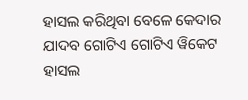ହାସଲ କରିଥିବା ବେଳେ କେଦାର ଯାଦବ ଗୋଟିଏ ଗୋଟିଏ ୱିକେଟ ହାସଲ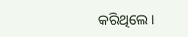କରିଥିଲେ ।